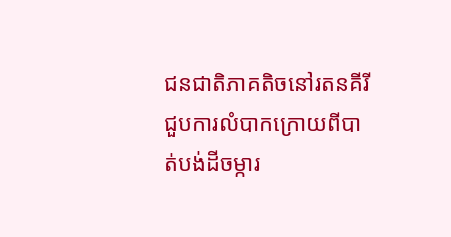ជនជាតិភាគតិចនៅរតនគីរីជួបការលំបាកក្រោយពីបាត់បង់ដីចម្ការ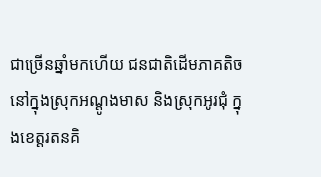ជាច្រើនឆ្នាំមកហើយ ជនជាតិដើមភាគតិចនៅក្នុងស្រុកអណ្តូងមាស និងស្រុកអូរជុំ ក្នុងខេត្តរតនគិ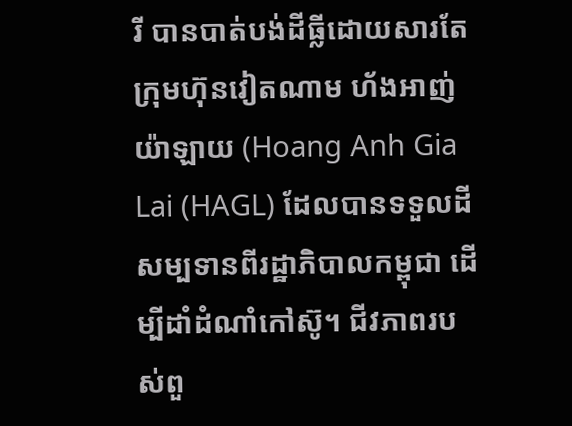រី បានបាត់បង់ដីធ្លីដោយសារតែក្រុមហ៊ុនវៀតណាម ហ័ងអាញ់ យ៉ាឡាយ (Hoang Anh Gia Lai (HAGL) ដែលបានទទួលដីសម្បទានពីរដ្ឋាភិបាលកម្ពុជា ដើម្បីដាំដំណាំកៅស៊ូ។ ជីវភាពរបស់ពួ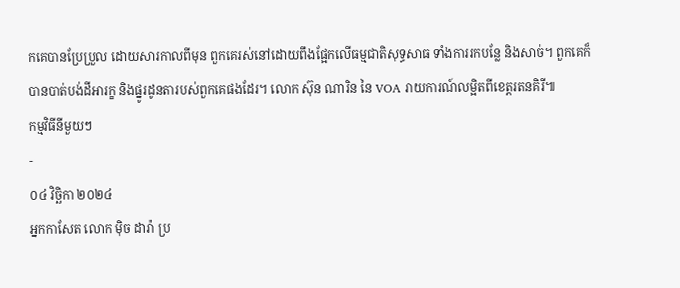កគេបានប្រែប្រួល ដោយសារកាលពីមុន ពួកគេរស់នៅដោយពឹងផ្អែកលើធម្មជាតិសុទ្ធសាធ ទាំងការរកបន្លែ និងសាច់។ ពួកគេក៏បានបាត់បង់ដីអារក្ខ និងផ្នូរដូនតារបស់ពួកគេផងដែរ។ លោក ស៊ុន ណារិន នៃ VOA រាយការណ៍លម្អិតពីខេត្តរតនគិរី៕
កម្មវិធីនីមួយៗ
-
០៤ វិច្ឆិកា ២០២៤
អ្នកកាសែត លោក ម៉ិច ដារ៉ា ប្រ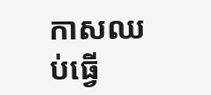កាសឈប់ធ្វើ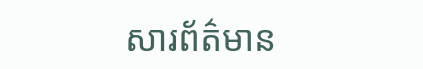សារព័ត៌មាន